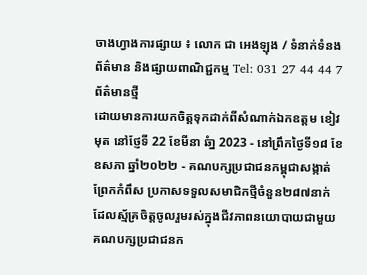ចាងហ្វាងការផ្សាយ ៖ លោក ជា អេងឡុង / ទំនាក់ទំនងព័ត៌មាន និងផ្សាយពាណិជ្ជកម្ម Tel: 031 27 44 44 7
ព័ត៌មានថ្មី
ដោយមានការយកចិត្តទុកដាក់ពីសំណាក់ឯកឧត្តម ខៀវ មុត នៅថែ្ញទី 22 ខែមីនា ឆំា្ន 2023 - នៅព្រឹកថ្ងៃទី១៨ ខែឧសភា ឆ្នាំ២០២២ - គណបក្សប្រជាជនកម្ពុជាសង្កាត់ព្រែកកំពឹស ប្រកាសទទួលសមាជិកថ្មីចំនួន២៨៧នាក់ ដែលស្ម័គ្រចិត្តចូលរួមរស់ក្នុងជីវភាពនយោបាយជាមួយគណបក្សប្រជាជនក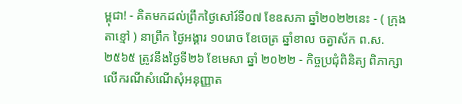ម្ពុជា! - គិតមកដល់ព្រឹកថ្ងៃសៅរ៍ទី០៧ ខែឧសភា ឆ្នាំ២០២២នេះ - ( ក្រុងតាខ្មៅ ) នាព្រឹក ថ្ងៃអង្គារ ១០រោច ខែចេត្រ ឆ្នាំខាល ចត្វាស័ក ព.ស.២៥៦៥ ត្រូវនឹងថ្ងៃទី២៦ ខែមេសា ឆ្នាំ ២០២២ - កិច្ចប្រជុំពិនិត្យ ពិភាក្សាលើករណីសំណើសុំអនុញ្ញាត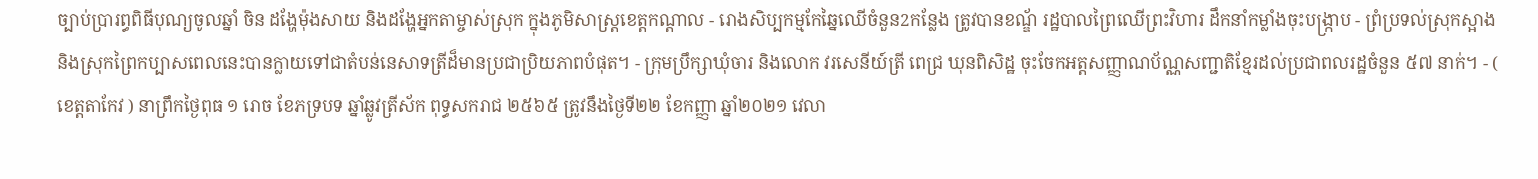ច្បាប់ប្រារព្ធពិធីបុណ្យចូលឆ្នាំ ចិន ដង្ហែម៉ុងសាយ និងដង្ហែអ្នកតាម្ចាស់ស្រុក ក្នុងភូមិសាស្ត្រខេត្តកណ្តាល - រោងសិប្បកម្មកែឆ្នៃឈើចំនួន2កន្លែង ត្រូវបានខណ្ឌ័ រដ្ឋបាលព្រៃឈើព្រះវិហារ ដឹកនាំកម្លាំងចុះបង្ក្រាប - ព្រំប្រទល់ស្រុកស្អាង និងស្រុកព្រៃកប្បាសពេលនេះបានក្លាយទៅជាតំបន់នេសាទត្រីដ៏មានប្រជាប្រិយភាពបំផុត។ - ក្រុមប្រឹក្សាឃុំចារ និងលោក វរសេនីយ៍ត្រី ពេជ្រ ឃុនពិសិដ្ឋ ចុះចែកអត្តសញ្ញាណប័ណ្ណសញ្ជាតិខ្មែរដល់ប្រជាពលរដ្ឋចំនួន ៥៧ នាក់។ - ( ខេត្តតាកែវ ) នាព្រឹកថ្ងៃពុធ ១ រោច ខែភទ្របទ ឆ្នាំឆ្លូវត្រីស័ក ពុទ្ធសករាជ ២៥៦៥ ត្រូវនឹងថ្ងៃទី២២ ខែកញ្ញា ឆ្នាំ២០២១ វេលា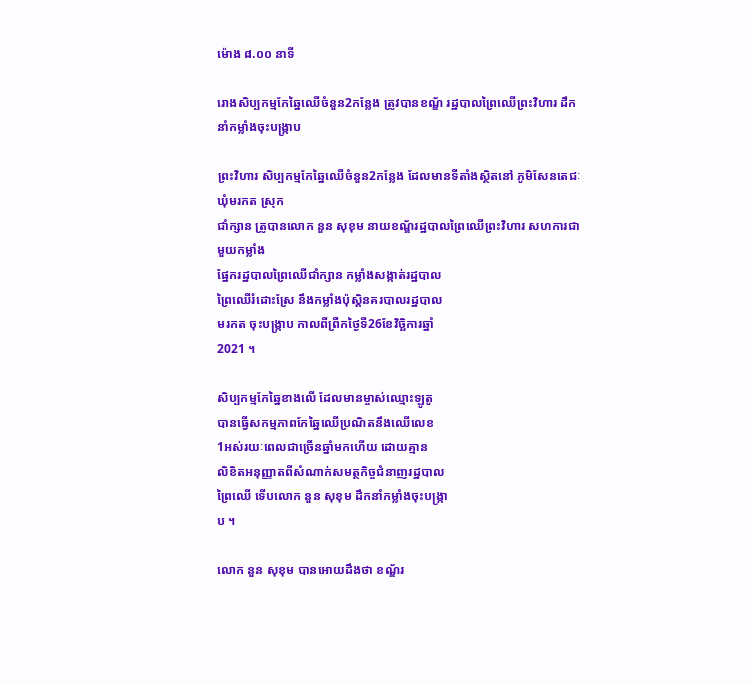ម៉ោង ៨.០០ នាទី

រោងសិប្បកម្មកែឆ្នៃឈើចំនួន2កន្លែង ត្រូវបានខណ្ឌ័ រដ្ឋបាលព្រៃឈើព្រះវិហារ ដឹកនាំកម្លាំងចុះបង្ក្រាប

ព្រះវិហារ សិប្បកម្មកែឆ្នៃឈើចំនួន2កន្លែង ដែលមានទីតាំងស្ថិតនៅ ភូមិសែនតេជៈ ឃុំមរកត ស្រុក
ជាំក្សាន ត្រូបានលោក នួន សុខុម នាយខណ្ឌ័រដ្ឋបាលព្រៃឈើព្រះវិហារ សហការជាមួយកម្លាំង
ផ្នែករដ្ឋបាលព្រៃឈើជាំក្សាន កម្លាំងសង្កាត់រដ្ឋបាល
ព្រៃឈើរំដោះស្រែ នឹងកម្លាំងប៉ុស្តិនគរបាលរដ្ឋបាល
មរកត ចុះបង្ក្រាប កាលពីព្រឺកថ្ងៃទី26ខែវិច្ឆិការឆ្នាំ
2021 ។

សិប្បកម្មកែឆ្នៃខាងលើ ដែលមានម្ចាស់ឈ្មោះឡូតូ
បានធ្វើសកម្មភាពកែឆ្នៃឈើប្រណិតនឹងឈើលេខ
1អស់រយៈពេលជាច្រើនឆ្នាំមកហើយ ដោយគ្មាន
លិខិតអនុញ្ញាតពីសំណាក់សមត្ថកិច្ចជំនាញរដ្ឋបាល
ព្រៃឈើ ទើបលោក នួន សុខុម ដឹកនាំកម្លាំងចុះបង្ក្រា
ប ។

លោក នួន សុខុម បានអោយដឹងថា ខណ្ឌ័រ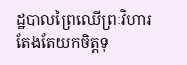ដ្ឋបាលព្រៃឈើព្រៈវិហារ តែងតែយកចិត្តទុ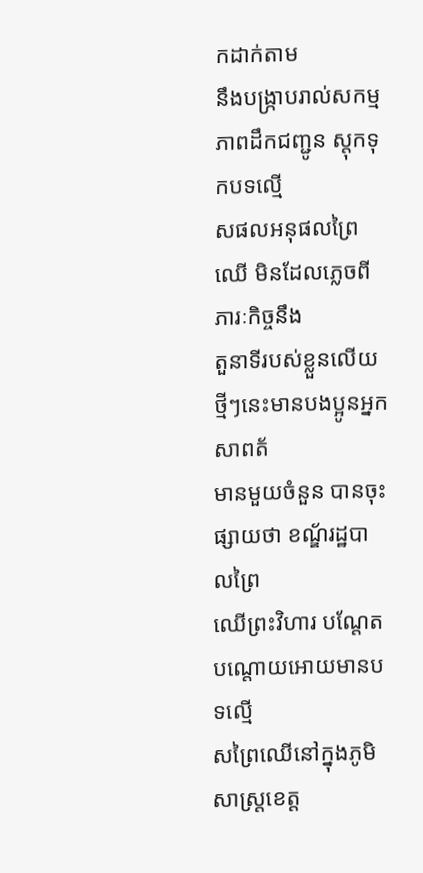កដាក់តាម
នឹងបង្ក្រាបរាល់សកម្មភាពដឹកជញ្ជូន ស្តុកទុកបទល្មើ
សផលអនុផលព្រៃឈើ មិនដែលភ្លេចពីភារៈកិច្ចនឹង
តួនាទីរបស់ខ្លួនលើយ ថ្មីៗនេះមានបងប្អូនអ្នកសាពត័
មានមួយចំនួន បានចុះផ្សាយថា ខណ្ឌ័រដ្ឋបាលព្រៃ
ឈើព្រះវិហារ បណ្តែតបណ្តោយអោយមានបទល្មើ
សព្រៃឈើនៅក្នុងភូមិសាស្ត្រខេត្ត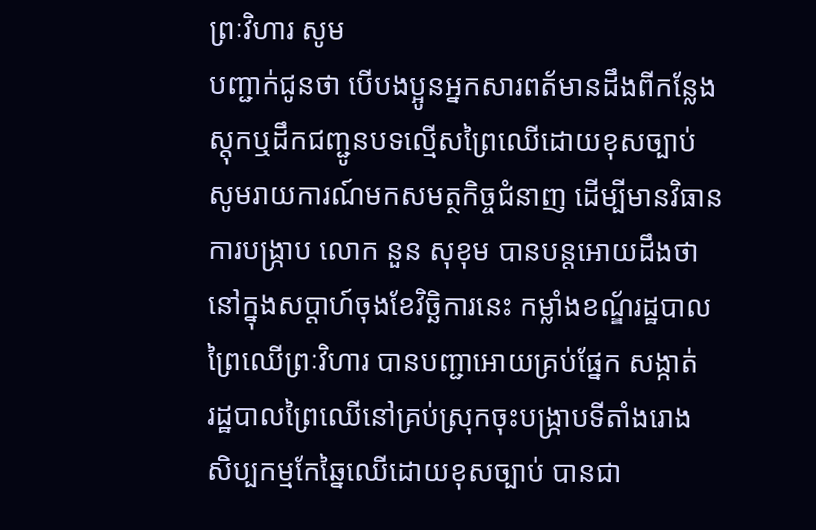ព្រៈវិហារ សូម
បញ្ជាក់ជូនថា បើបងប្អូនអ្នកសារពត័មានដឹងពីកន្លែង
ស្តុកឬដឹកជញ្ជូនបទល្មើសព្រៃឈើដោយខុសច្បាប់
សូមរាយការណ៍មកសមត្ថកិច្ចជំនាញ ដើម្បីមានវិធាន
ការបង្ក្រាប លោក នួន សុខុម បានបន្តអោយដឹងថា
នៅក្នុងសប្តាហ៍ចុងខែវិច្ឆិការនេះ កម្លាំងខណ្ឌ័រដ្ឋបាល
ព្រៃឈើព្រៈវិហារ បានបញ្ជាអោយគ្រប់ផ្នែក សង្កាត់
រដ្ឋបាលព្រៃឈើនៅគ្រប់ស្រុកចុះបង្ក្រាបទីតាំងរោង
សិប្បកម្មកែឆ្នៃឈើដោយខុសច្បាប់ បានជា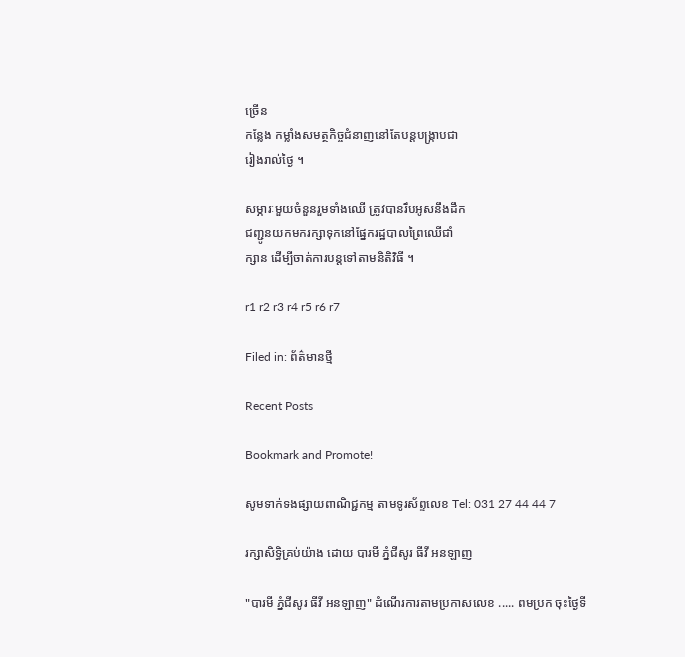ច្រើន
កន្លែង កម្លាំងសមត្ថកិច្ចជំនាញនៅតែបន្តបង្ក្រាបជា
រៀងរាល់ថ្ងៃ ។

សម្ភារៈមួយចំនួនរួមទាំងឈើ ត្រូវបានរឹបអូសនឹងដឹក
ជញ្ជូនយកមករក្សាទុកនៅផ្នែករដ្ឋបាលព្រៃឈើជាំ
ក្សាន ដើម្បីចាត់ការបន្តទៅតាមនិតិវិធី ។

r1 r2 r3 r4 r5 r6 r7

Filed in: ព័ត៌មានថ្មី

Recent Posts

Bookmark and Promote!

សូមទាក់ទងផ្សាយពាណិជ្ជកម្ម តាមទូរស័ព្ទលេខ Tel: 031 27 44 44 7

រក្សាសិទ្ធិគ្រប់យ៉ាង ដោយ បារមី ភ្នំជីសូរ ធីវី អនឡាញ

"បារមី ភ្នំជីសូរ ធីវី អនឡាញ" ដំណើរការតាមប្រកាសលេខ ..... ពមប្រក ចុះថ្ងៃទី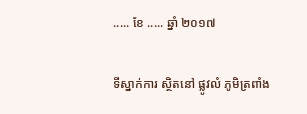..... ខែ ..... ឆ្នាំ ២០១៧

ទីស្នាក់ការ ស្ថិតនៅ ផ្លូវលំ ភូមិត្រពាំង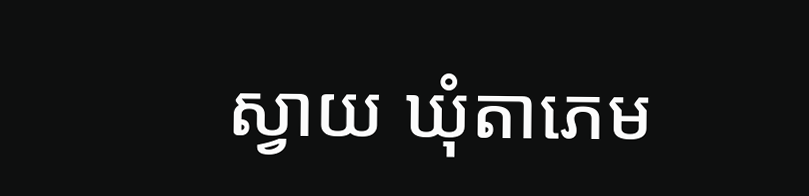ស្វាយ ឃុំតាភេម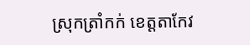ស្រុកត្រាំកក់ ខេត្តតាកែវ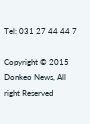Tel: 031 27 44 44 7

Copyright © 2015 Donkeo News, All right Reserved